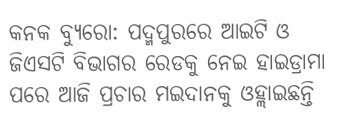କନକ ବ୍ୟୁରୋ: ପଦ୍ମପୁରରେ ଆଇଟି ଓ ଜିଏସଟି ବିଭାଗର ରେଡକୁ ନେଇ ହାଇଡ୍ରାମା ପରେ ଆଜି ପ୍ରଚାର ମଇଦାନକୁ ଓହ୍ଲାଇଛନ୍ତି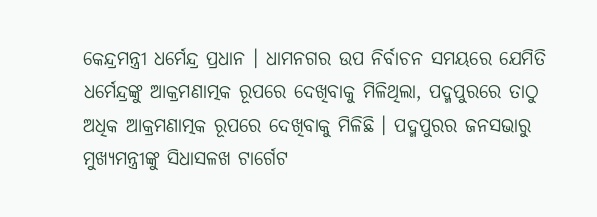କେନ୍ଦ୍ରମନ୍ତ୍ରୀ ଧର୍ମେନ୍ଦ୍ର ପ୍ରଧାନ । ଧାମନଗର ଉପ ନିର୍ବାଚନ ସମୟରେ ଯେମିତି ଧର୍ମେନ୍ଦ୍ରଙ୍କୁ ଆକ୍ରମଣାତ୍ମକ ରୂପରେ ଦେଖିବାକୁ ମିଳିଥିଲା, ପଦ୍ମପୁରରେ ତାଠୁ ଅଧିକ ଆକ୍ରମଣାତ୍ମକ ରୂପରେ ଦେଖିବାକୁ ମିଳିଛି । ପଦ୍ମପୁରର ଜନସଭାରୁ ମୁଖ୍ୟମନ୍ତ୍ରୀଙ୍କୁ ସିଧାସଳଖ ଟାର୍ଗେଟ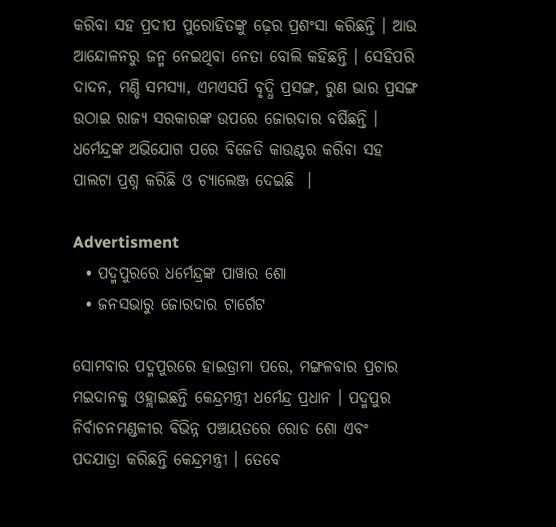କରିବା ସହ ପ୍ରଦୀପ ପୁରୋହିତଙ୍କୁ ଢ଼େର ପ୍ରଶଂସା କରିଛନ୍ତି । ଆଉ ଆନ୍ଦୋଳନରୁ ଜନ୍ମ ନେଇଥିବା ନେତା ବୋଲି କହିଛନ୍ତି । ସେହିପରି ଦାଦନ, ମଣ୍ଡି ସମସ୍ୟା, ଏମଏସପି ବୃଦ୍ଧି ପ୍ରସଙ୍ଗ, ରୁଣ ଭାର ପ୍ରସଙ୍ଗ ଉଠାଇ ରାଜ୍ୟ ସରକାରଙ୍କ ଉପରେ ଜୋରଦାର ବର୍ଷିଛନ୍ତି । ଧର୍ମେନ୍ଦ୍ରଙ୍କ ଅଭିଯୋଗ ପରେ ବିଜେଡି କାଉଣ୍ଟର କରିବା ସହ ପାଲଟା ପ୍ରଶ୍ନ କରିଛି ଓ ଚ୍ୟାଲେଞ୍ଜ ଦେଇଛି  ।

Advertisment
  • ପଦ୍ମପୁରରେ ଧର୍ମେନ୍ଦ୍ରଙ୍କ ପାୱାର ଶୋ
  • ଜନସଭାରୁ ଜୋରଦାର ଟାର୍ଗେଟ

ସୋମବାର ପଦ୍ମପୁରରେ ହାଇଡ୍ରାମା ପରେ, ମଙ୍ଗଳବାର ପ୍ରଚାର ମଇଦାନକୁ ଓହ୍ଲାଇଛନ୍ତି କେନ୍ଦ୍ରମନ୍ତ୍ରୀ ଧର୍ମେନ୍ଦ୍ର ପ୍ରଧାନ । ପଦ୍ମପୁର ନିର୍ବାଚନମଣ୍ଡଳୀର ବିଭିନ୍ନ ପଞ୍ଚାୟତରେ ରୋଡ ଶୋ ଏବଂ ପଦଯାତ୍ରା କରିଛନ୍ତି କେନ୍ଦ୍ରମନ୍ତ୍ରୀ । ତେବେ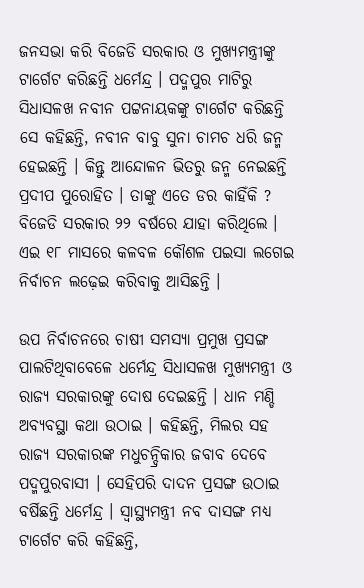ଜନସଭା କରି ବିଜେଡି ସରକାର ଓ ମୁଖ୍ୟମନ୍ତ୍ରୀଙ୍କୁ ଟାର୍ଗେଟ କରିଛନ୍ତି ଧର୍ମେନ୍ଦ୍ର । ପଦ୍ମପୁର ମାଟିରୁ ସିଧାସଳଖ ନବୀନ ପଟ୍ଟନାୟକଙ୍କୁ ଟାର୍ଗେଟ କରିଛନ୍ତି ସେ କହିଛନ୍ତି, ନବୀନ ବାବୁ ସୁନା ଚାମଚ ଧରି ଜନ୍ମ ହେଇଛନ୍ତି । କିନ୍ତୁ ଆନ୍ଦୋଳନ ଭିତରୁ ଜନ୍ମ ନେଇଛନ୍ତି ପ୍ରଦୀପ ପୁରୋହିତ । ତାଙ୍କୁ ଏତେ ଡର କାହିଁକି ? ବିଜେଡି ସରକାର ୨୨ ବର୍ଷରେ ଯାହା କରିଥିଲେ । ଏଇ ୧୮ ମାସରେ କଳବଳ କୌଶଳ ପଇସା ଲଗେଇ ନିର୍ବାଚନ ଲଢ଼େଇ କରିବାକୁ ଆସିଛନ୍ତି ।

ଉପ ନିର୍ବାଚନରେ ଚାଷୀ ସମସ୍ୟା ପ୍ରମୁଖ ପ୍ରସଙ୍ଗ ପାଲଟିଥିବାବେଳେ ଧର୍ମେନ୍ଦ୍ର ସିଧାସଳଖ ମୁଖ୍ୟମନ୍ତ୍ରୀ ଓ ରାଜ୍ୟ ସରକାରଙ୍କୁ ଦୋଷ ଦେଇଛନ୍ତି । ଧାନ ମଣ୍ଡି ଅବ୍ୟବସ୍ଥା କଥା ଉଠାଇ । କହିଛନ୍ତି, ମିଲର ସହ ରାଜ୍ୟ ସରକାରଙ୍କ ମଧୁଚନ୍ଦ୍ରିକାର ଜବାବ ଦେବେ ପଦ୍ମପୁରବାସୀ । ସେହିପରି ଦାଦନ ପ୍ରସଙ୍ଗ ଉଠାଇ ବର୍ଷିଛନ୍ତି ଧର୍ମେନ୍ଦ୍ର । ସ୍ୱାସ୍ଥ୍ୟମନ୍ତ୍ରୀ ନବ ଦାସଙ୍ଗ ମଧ୍ୟ ଟାର୍ଗେଟ କରି କହିଛନ୍ତି,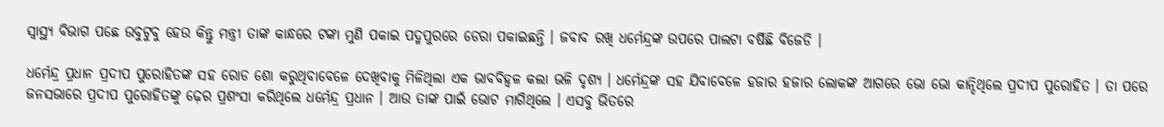ସ୍ୱାସ୍ଥ୍ୟ ବିଭାଗ ପଛେ ଉବୁଟୁବୁ ହେଉ କିନ୍ତୁ ମନ୍ତ୍ରୀ ତାଙ୍କ କାନ୍ଧରେ ଟଙ୍କା ମୁଣି ପକାଇ ପଦ୍ମପୁରରେ ଡେରା ପକାଇଛନ୍ତି । ଜବାବ ରଖି ଧର୍ମେନ୍ଦ୍ରଙ୍କ ଉପରେ ପାଲଟା ବର୍ଷିଛି ବିଜେଡି ।

ଧର୍ମେନ୍ଦ୍ର ପ୍ରଧାନ ପ୍ରଦୀପ ପୁରୋହିତଙ୍କ ସହ ରୋଡ ଶୋ କରୁଥିବାବେଳେ ଦେଖିବାକୁ ମିଳିଥିଲା ଏକ ଭାବବିହ୍ୱଳ କଲା ଭଳି ଦୃଶ୍ୟ । ଧର୍ମେନ୍ଦ୍ରଙ୍କ ସହ ଯିବାବେଳେ ହଜାର ହଜାର ଲୋକଙ୍କ ଆଗରେ ଭୋ ଭୋ କାନ୍ଦିଥିଲେ ପ୍ରଦୀପ ପୁରୋହିତ । ତା ପରେ ଜନସଭାରେ ପ୍ରଦୀପ ପୁରୋହିତଙ୍କୁ ଢ଼େର ପ୍ରଶଂସା କରିଥିଲେ ଧର୍ମେନ୍ଦ୍ର ପ୍ରଧାନ । ଆଉ ତାଙ୍କ ପାଇଁ ଭୋଟ ମାଗିଥିଲେ । ଏସବୁ ଭିତରେ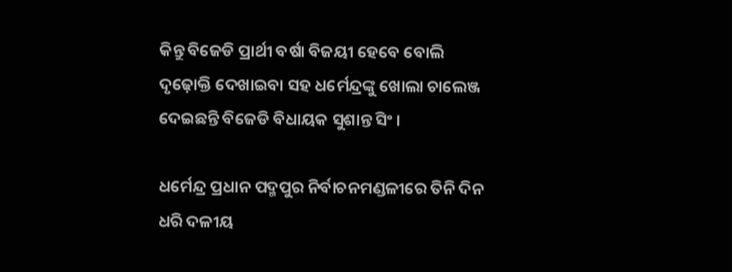କିନ୍ତୁ ବିଜେଡି ପ୍ରାର୍ଥୀ ବର୍ଷା ବିଜୟୀ ହେବେ ବୋଲି ଦୃଢ଼ୋକ୍ତି ଦେଖାଇବା ସହ ଧର୍ମେନ୍ଦ୍ରଙ୍କୁ ଖୋଲା ଚାଲେଞ୍ଜ ଦେଇଛନ୍ତି ବିଜେଡି ବିଧାୟକ ସୁଶାନ୍ତ ସିଂ ।

ଧର୍ମେନ୍ଦ୍ର ପ୍ରଧାନ ପଦ୍ମପୁର ନିର୍ବାଚନମଣ୍ଡଳୀରେ ତିନି ଦିନ ଧରି ଦଳୀୟ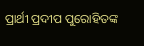ପ୍ରାର୍ଥୀ ପ୍ରଦୀପ ପୁରୋହିତଙ୍କ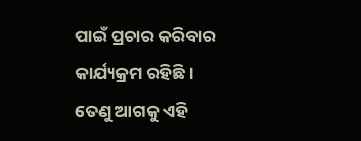ପାଇଁ ପ୍ରଚାର କରିବାର କାର୍ଯ୍ୟକ୍ରମ ରହିଛି । ତେଣୁ ଆଗକୁ ଏହି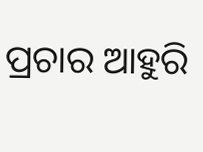ପ୍ରଚାର ଆହୁରି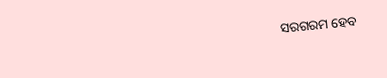ସରଗରମ ହେବ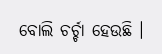ବୋଲି ଚର୍ଚ୍ଚା ହେଉଛି ।